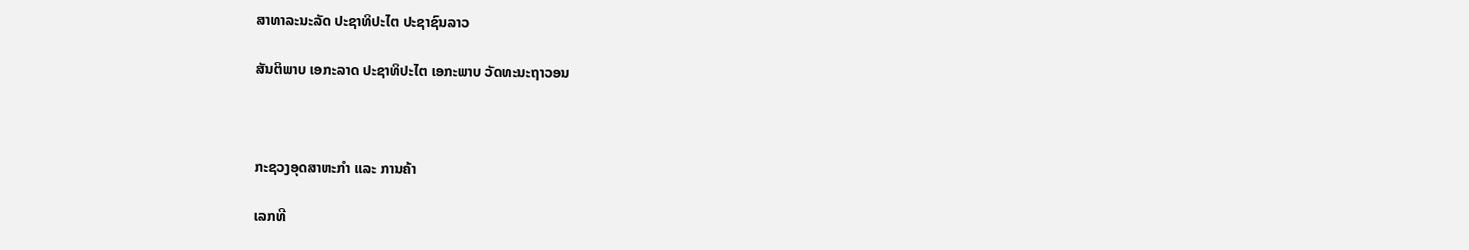ສາທາລະນະລັດ ປະຊາທິປະໄຕ ປະຊາຊົນລາວ

ສັນຕິພາບ ເອກະລາດ ປະຊາທິປະໄຕ ເອກະພາບ ວັດທະນະຖາວອນ



ກະຊວງອຸດສາຫະກໍາ ແລະ ການຄ້າ

ເລກທີ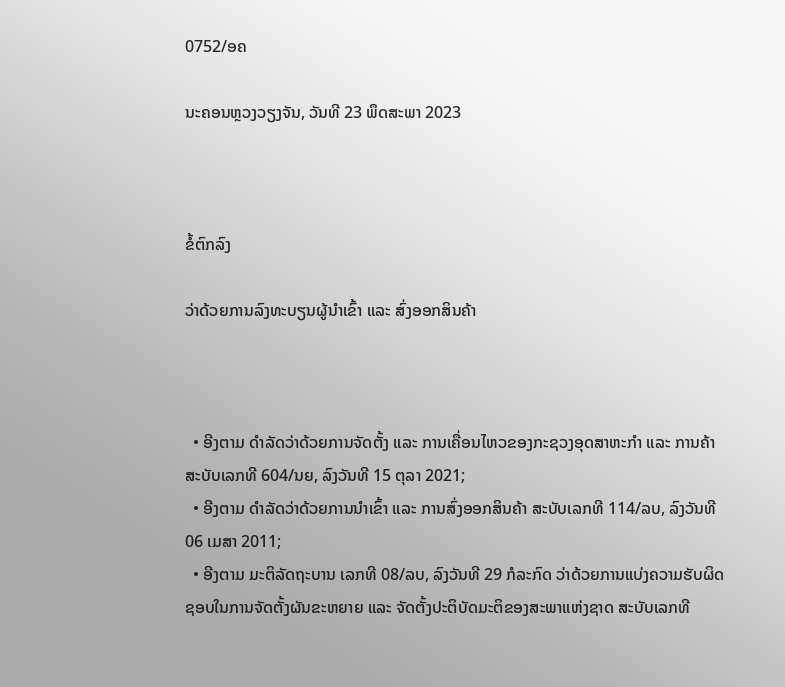0752/ອຄ

ນະຄອນຫຼວງວຽງຈັນ, ວັນທີ 23 ພຶດສະພາ 2023



ຂໍ້ຕົກລົງ

ວ່າດ້ວຍການລົງທະບຽນຜູ້ນໍາເຂົ້າ ແລະ ສົ່ງອອກສິນຄ້າ



  • ອີງຕາມ ດຳລັດວ່າດ້ວຍການຈັດຕັ້ງ ແລະ ການເຄື່ອນໄຫວຂອງກະຊວງອຸດສາຫະກຳ ແລະ ການຄ້າ ສະບັບເລກທີ 604/ນຍ, ລົງວັນທີ 15 ຕຸລາ 2021;
  • ອີງຕາມ ດຳລັດວ່າດ້ວຍການນຳເຂົ້າ ແລະ ການສົ່ງອອກສິນຄ້າ ສະບັບເລກທີ 114/ລບ, ລົງວັນທີ 06 ເມສາ 2011;
  • ອີງຕາມ ມະຕິລັດຖະບານ ເລກທີ 08/ລບ, ລົງວັນທີ 29 ກໍລະກົດ ວ່າດ້ວຍການແບ່ງຄວາມຮັບຜິດຊອບໃນການຈັດຕັ້ງຜັນຂະຫຍາຍ ແລະ ຈັດຕັ້ງປະຕິບັດມະຕິຂອງສະພາແຫ່ງຊາດ ສະບັບເລກທີ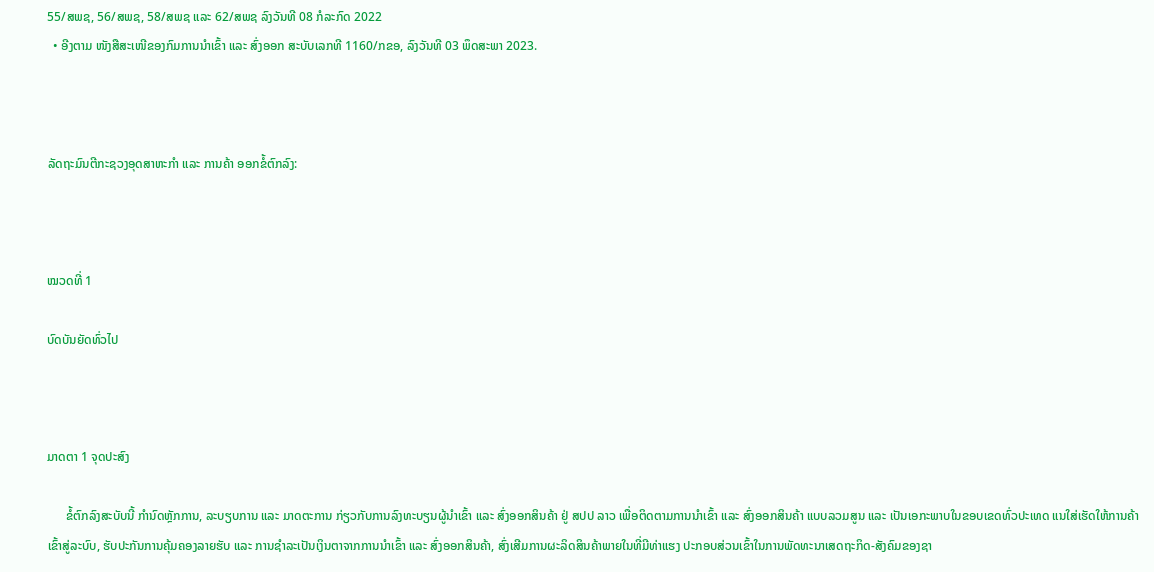55/ສພຊ, 56/ສພຊ, 58/ສພຊ ແລະ 62/ສພຊ ລົງວັນທີ 08 ກໍລະກົດ 2022
  • ອີງຕາມ ໜັງສືສະເໜີຂອງກົມການນຳເຂົ້າ ແລະ ສົ່ງອອກ ສະບັບເລກທີ 1160/ກຂອ, ລົງວັນທີ 03 ພຶດສະພາ 2023.



ລັດຖະມົນຕີກະຊວງອຸດສາຫະກໍາ ແລະ ການຄ້າ ອອກຂໍ້ຕົກລົງ:



ໝວດທີ່ 1

ບົດບັນຍັດທົ່ວໄປ



ມາດຕາ 1 ຈຸດປະສົງ

      ຂໍ້ຕົກລົງສະບັບນີ້ ກໍານົດຫຼັກການ, ລະບຽບການ ແລະ ມາດຕະການ ກ່ຽວກັບການລົງທະບຽນຜູ້ນໍາເຂົ້າ ແລະ ສົ່ງອອກສິນຄ້າ ຢູ່ ສປປ ລາວ ເພື່ອຕິດຕາມການນໍາເຂົ້າ ແລະ ສົ່ງອອກສິນຄ້າ ແບບລວມສູນ ແລະ ເປັນເອກະພາບໃນຂອບເຂດທົ່ວປະເທດ ແນໃສ່ເຮັດໃຫ້ການຄ້າເຂົ້າສູ່ລະບົບ, ຮັບປະກັນການຄຸ້ມຄອງລາຍຮັບ ແລະ ການຊໍາລະເປັນເງິນຕາຈາກການນຳເຂົ້າ ແລະ ສົ່ງອອກສິນຄ້າ, ສົ່ງເສີມການຜະລິດສິນຄ້າພາຍໃນທີ່ມີທ່າແຮງ ປະກອບສ່ວນເຂົ້າໃນການພັດທະນາເສດຖະກິດ-ສັງຄົມຂອງຊາ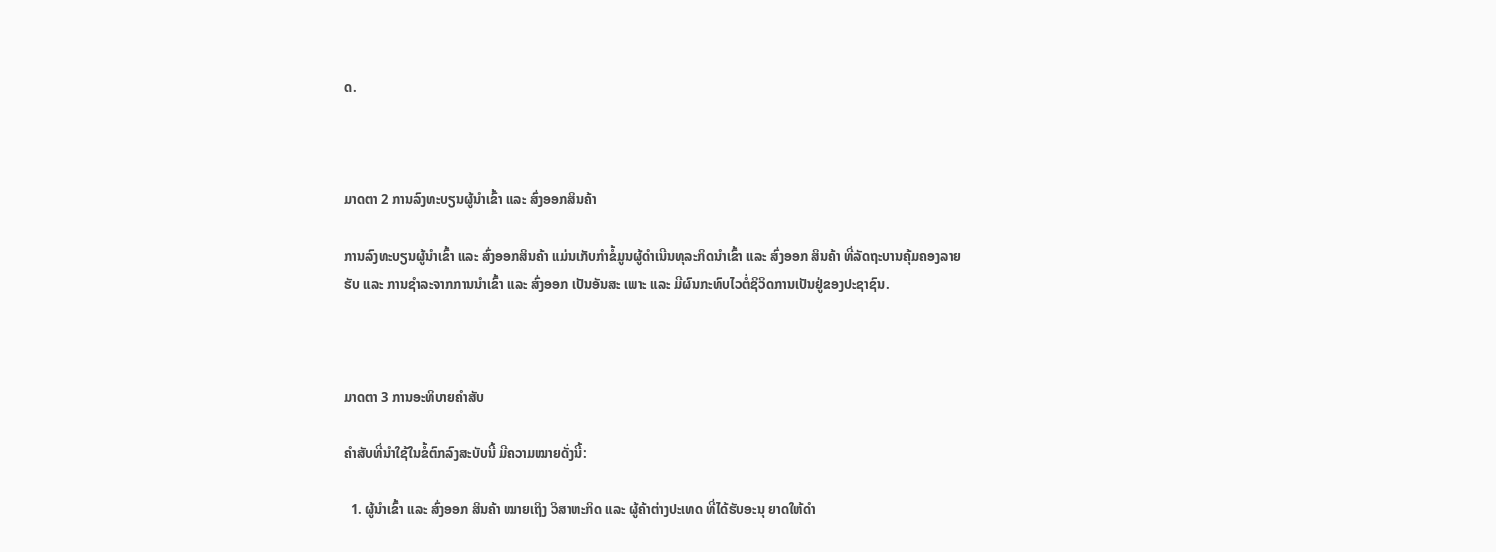ດ.



ມາດຕາ 2 ການລົງທະບຽນຜູ້ນໍາເຂົ້າ ແລະ ສົ່ງອອກສິນຄ້າ

ການລົງທະບຽນຜູ້ນໍາເຂົ້າ ແລະ ສົ່ງອອກສິນຄ້າ ແມ່ນເກັບກຳຂໍ້ມູນຜູ້ດໍາເນີນທຸລະກິດນຳເຂົ້າ ແລະ ສົ່ງອອກ ສິນຄ້າ ທີ່ລັດຖະບານຄຸ້ມຄອງລາຍຮັບ ແລະ ການຊໍາລະຈາກການນໍາເຂົ້າ ແລະ ສົ່ງອອກ ເປັນອັນສະ ເພາະ ແລະ ມີຜົນກະທົບໄວຕໍ່ຊິວິດການເປັນຢູ່ຂອງປະຊາຊົນ.



ມາດຕາ 3 ການອະທິບາຍຄໍາສັບ

ຄໍາສັບທີ່ນໍາໃຊ້ໃນຂໍ້ຕົກລົງສະບັບນີ້ ມີຄວາມໝາຍດັ່ງນີ້:

  1. ຜູ້ນໍາເຂົ້າ ແລະ ສົ່ງອອກ ສິນຄ້າ ໝາຍເຖິງ ວິສາຫະກິດ ແລະ ຜູ້ຄ້າຕ່າງປະເທດ ທີ່ໄດ້ຮັບອະນຸ ຍາດໃຫ້ດໍາ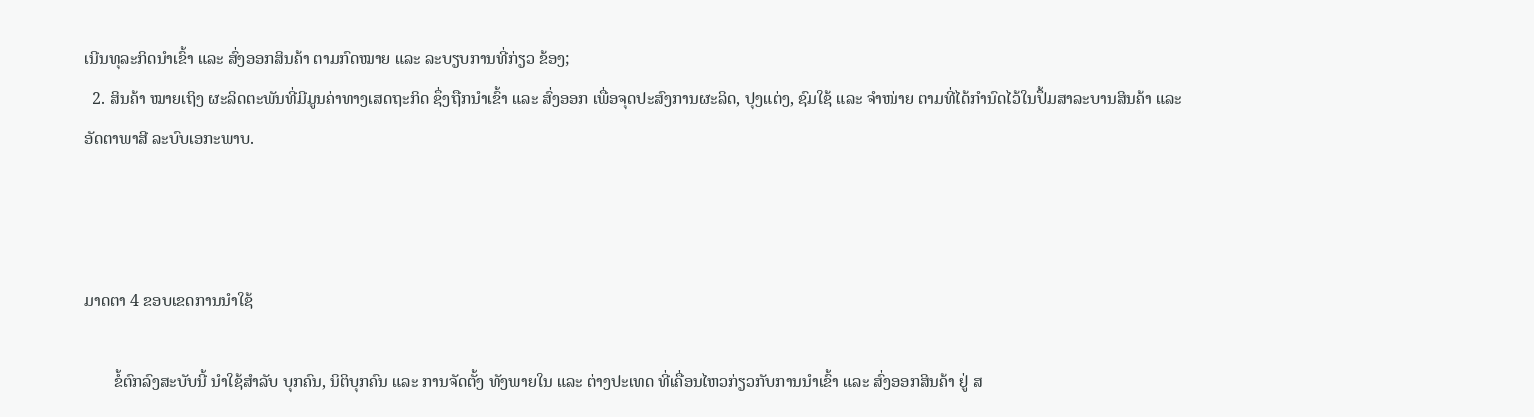ເນີນທຸລະກິດນຳເຂົ້າ ແລະ ສົ່ງອອກສິນຄ້າ ຕາມກົດໝາຍ ແລະ ລະບຽບການທີ່ກ່ຽວ ຂ້ອງ;
  2. ສິນຄ້າ ໝາຍເຖິງ ຜະລິດຕະພັນທີ່ມີມູນຄ່າທາງເສດຖະກິດ ຊຶ່ງຖືກນຳເຂົ້າ ແລະ ສົ່ງອອກ ເພື່ອຈຸດປະສົງການຜະລິດ, ປຸງແຕ່ງ, ຊົມໃຊ້ ແລະ ຈຳໜ່າຍ ຕາມທີ່ໄດ້ກຳນົດໄວ້ໃນປຶ້ມສາລະບານສິນຄ້າ ແລະ ອັດຕາພາສີ ລະບົບເອກະພາບ.



ມາດຕາ 4 ຂອບເຂດການນໍາໃຊ້

       ຂໍ້ຕົກລົງສະບັບນີ້ ນໍາໃຊ້ສໍາລັບ ບຸກຄົນ, ນິຕິບຸກຄົນ ແລະ ການຈັດຕັ້ງ ທັງພາຍໃນ ແລະ ຕ່າງປະເທດ ທີ່ເຄື່ອນໄຫວກ່ຽວກັບການນຳເຂົ້າ ແລະ ສົ່ງອອກສິນຄ້າ ຢູ່ ສ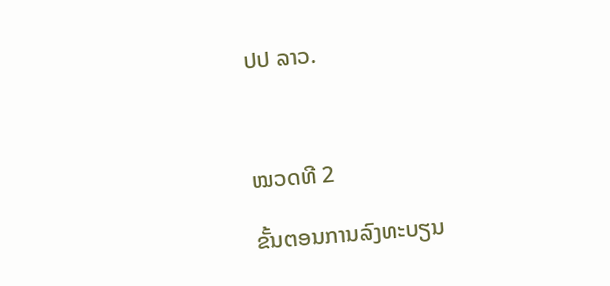ປປ ລາວ.



ໝວດທີ 2

ຂັ້ນຕອນການລົງທະບຽນ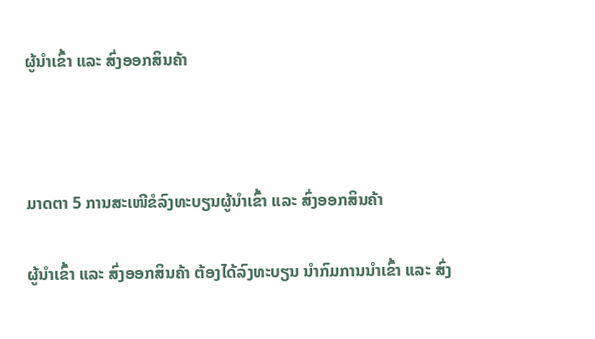ຜູ້ນໍາເຂົ້າ ແລະ ສົ່ງອອກສິນຄ້າ



ມາດຕາ 5 ການສະເໜີຂໍລົງທະບຽນຜູ້ນໍາເຂົ້າ ແລະ ສົ່ງອອກສິນຄ້າ

ຜູ້ນຳເຂົ້າ ແລະ ສົ່ງອອກສິນຄ້າ ຕ້ອງໄດ້ລົງທະບຽນ ນຳກົມການນຳເຂົ້າ ແລະ ສົ່ງ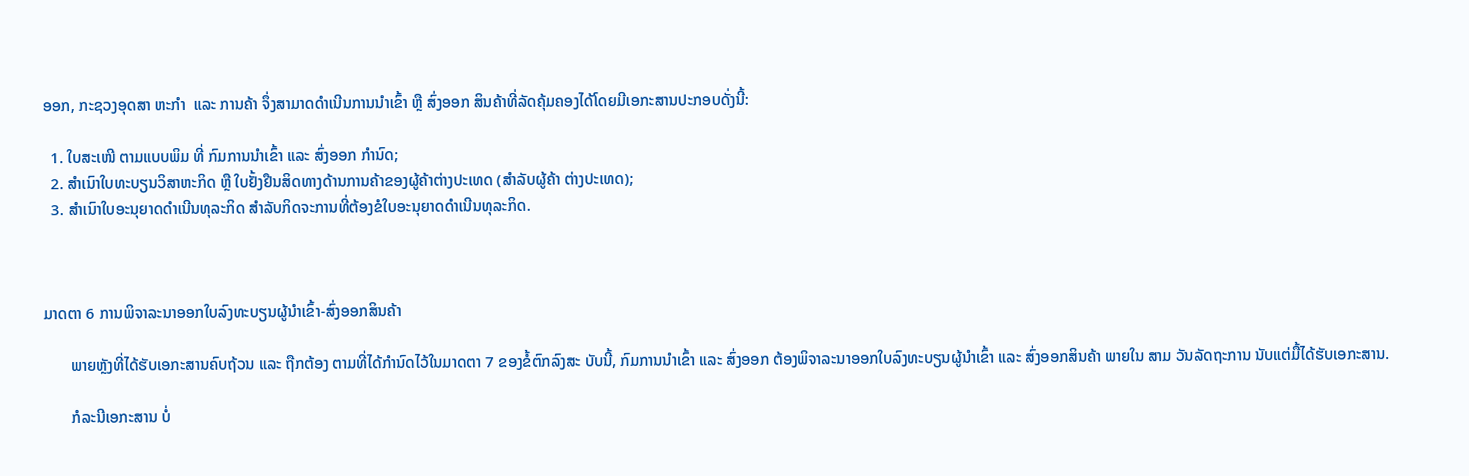ອອກ, ກະຊວງອຸດສາ ຫະກຳ  ແລະ ການຄ້າ ຈຶ່ງສາມາດດໍາເນີນການນໍາເຂົ້າ ຫຼື ສົ່ງອອກ ສິນຄ້າທີ່ລັດຄຸ້ມຄອງໄດ້ໂດຍມີເອກະສານປະກອບດັ່ງນີ້:

  1. ໃບສະເໜີ ຕາມແບບພິມ ທີ່ ກົມການນຳເຂົ້າ ແລະ ສົ່ງອອກ ກຳນົດ;
  2. ສຳເນົາໃບທະບຽນວິສາຫະກິດ ຫຼື ໃບຢັ້ງຢືນສິດທາງດ້ານການຄ້າຂອງຜູ້ຄ້າຕ່າງປະເທດ (ສຳລັບຜູ້ຄ້າ ຕ່າງປະເທດ);
  3. ສຳເນົາໃບອະນຸຍາດດໍາເນີນທຸລະກິດ ສຳລັບກິດຈະການທີ່ຕ້ອງຂໍໃບອະນຸຍາດດຳເນີນທຸລະກິດ.



ມາດຕາ 6 ການພິຈາລະນາອອກໃບລົງທະບຽນຜູ້ນໍາເຂົ້າ-ສົ່ງອອກສິນຄ້າ

       ພາຍຫຼັງທີ່ໄດ້ຮັບເອກະສານຄົບຖ້ວນ ແລະ ຖືກຕ້ອງ ຕາມທີ່ໄດ້ກໍານົດໄວ້ໃນມາດຕາ 7 ຂອງຂໍ້ຕົກລົງສະ ບັບນີ້, ກົມການນຳເຂົ້າ ແລະ ສົ່ງອອກ ຕ້ອງພິຈາລະນາອອກໃບລົງທະບຽນຜູ້ນໍາເຂົ້າ ແລະ ສົ່ງອອກສິນຄ້າ ພາຍໃນ ສາມ ວັນລັດຖະການ ນັບແຕ່ມື້ໄດ້ຮັບເອກະສານ.

       ກໍລະນີເອກະສານ ບໍ່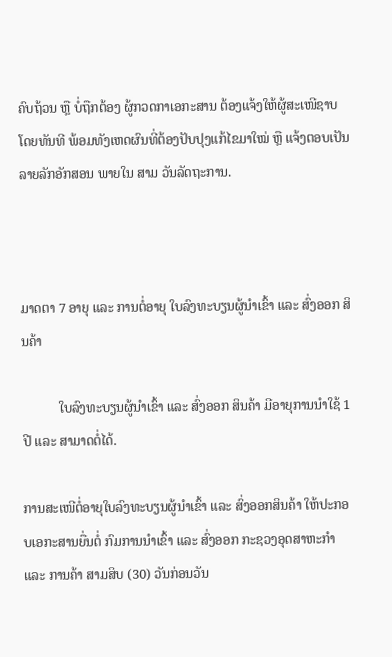ຄົບຖ້ວນ ຫຼື ບໍ່ຖືກຕ້ອງ ຜູ້ກວດກາເອກະສານ ຕ້ອງແຈ້ງໃຫ້ຜູ້ສະເໜີຊາບໂດຍທັນທີ ພ້ອມທັງເຫດຜົນທີ່ຕ້ອງປັບປຸງແກ້ໄຂມາໃໝ່ ຫຼື ແຈ້ງຕອບເປັນລາຍລັກອັກສອນ ພາຍໃນ ສາມ ວັນລັດຖະການ.



ມາດຕາ 7 ອາຍຸ ແລະ ການຕໍ່ອາຍຸ ໃບລົງທະບຽນຜູ້ນໍາເຂົ້າ ແລະ ສົ່ງອອກ ສິນຄ້າ

           ໃບລົງທະບຽນຜູ້ນໍາເຂົ້າ ແລະ ສົ່ງອອກ ສິນຄ້າ ມີອາຍຸການນໍາໃຊ້ 1 ປີ ແລະ ສາມາດຕໍ່ໄດ້.

ການສະເໜີຕໍ່ອາຍຸໃບລົງທະບຽນຜູ້ນໍາເຂົ້າ ແລະ ສົ່ງອອກສິນຄ້າ ໃຫ້ປະກອບເອກະສານຍື່ນຕໍ່ ກົມການນຳເຂົ້າ ແລະ ສົ່ງອອກ ກະຊວງອຸດສາຫະກຳ ແລະ ການຄ້າ ສາມສິບ (30) ວັນກ່ອນວັນ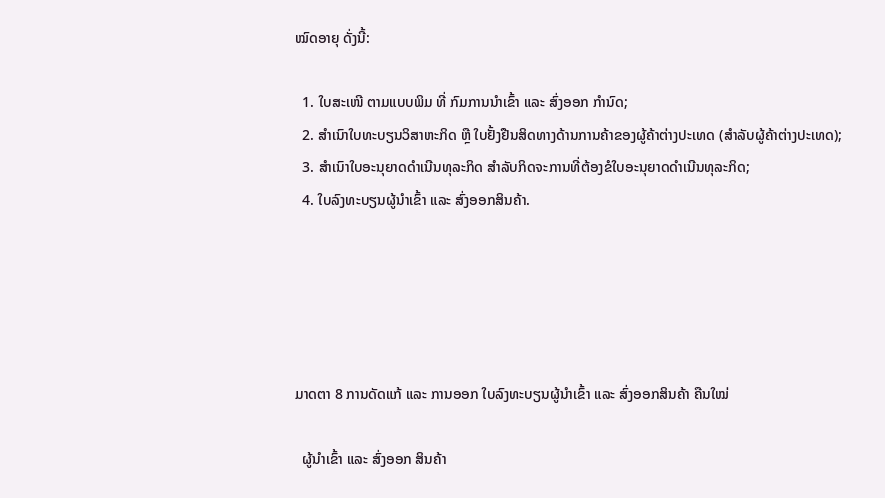ໝົດອາຍຸ ດັ່ງນີ້:

  1. ໃບສະເໜີ ຕາມແບບພິມ ທີ່ ກົມການນຳເຂົ້າ ແລະ ສົ່ງອອກ ກຳນົດ;
  2. ສຳເນົາໃບທະບຽນວິສາຫະກິດ ຫຼື ໃບຢັ້ງຢືນສິດທາງດ້ານການຄ້າຂອງຜູ້ຄ້າຕ່າງປະເທດ (ສຳລັບຜູ້ຄ້າຕ່າງປະເທດ);
  3. ສຳເນົາໃບອະນຸຍາດດໍາເນີນທຸລະກິດ ສຳລັບກິດຈະການທີ່ຕ້ອງຂໍໃບອະນຸຍາດດຳເນີນທຸລະກິດ;
  4. ໃບລົງທະບຽນຜູ້ນໍາເຂົ້າ ແລະ ສົ່ງອອກສິນຄ້າ.





ມາດຕາ 8 ການດັດແກ້ ແລະ ການອອກ ໃບລົງທະບຽນຜູ້ນໍາເຂົ້າ ແລະ ສົ່ງອອກສິນຄ້າ ຄືນໃໝ່

  ຜູ້ນໍາເຂົ້າ ແລະ ສົ່ງອອກ ສິນຄ້າ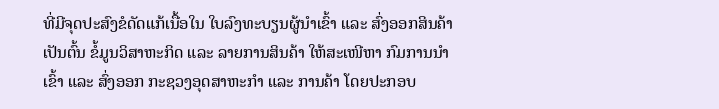ທີ່ມີຈຸດປະສົງຂໍດັດແກ້ເນື້ອໃນ ໃບລົງທະບຽນຜູ້ນໍາເຂົ້າ ແລະ ສົ່ງອອກສິນຄ້າ ເປັນຕົ້ນ ຂໍ້ມູນວິສາຫະກິດ ແລະ ລາຍການສິນຄ້າ ໃຫ້ສະເໜີຫາ ກົມການນໍາເຂົ້າ ແລະ ສົ່ງອອກ ກະຊວງອຸດສາຫະກຳ ແລະ ການຄ້າ ໂດຍປະກອບ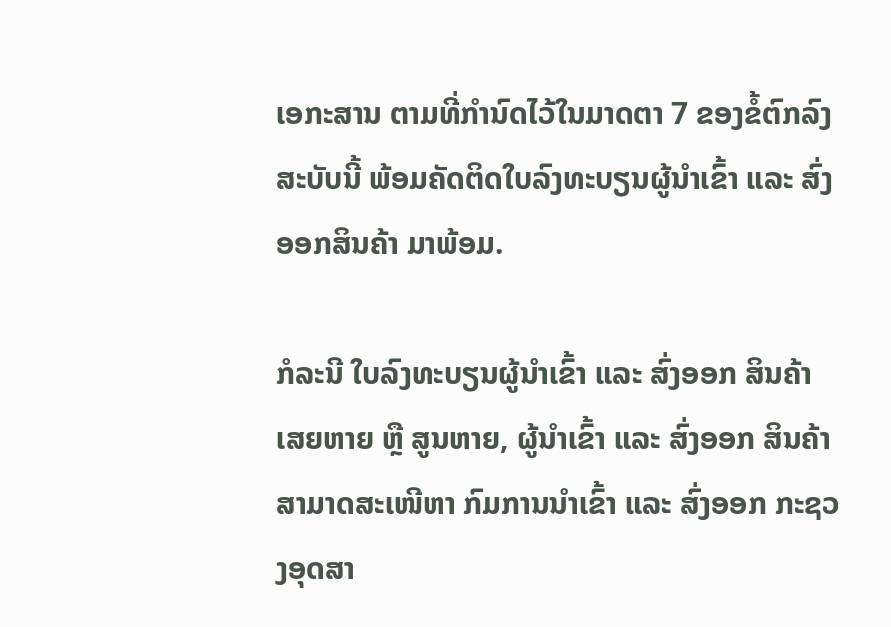ເອກະສານ ຕາມທີ່ກຳນົດໄວ້ໃນມາດຕາ 7 ຂອງຂໍ້ຕົກລົງສະບັບນີ້ ພ້ອມຄັດຕິດໃບລົງທະບຽນຜູ້ນໍາເຂົ້າ ແລະ ສົ່ງອອກສິນຄ້າ ມາພ້ອມ.

ກໍລະນີ ໃບລົງທະບຽນຜູ້ນໍາເຂົ້າ ແລະ ສົ່ງອອກ ສິນຄ້າ ເສຍຫາຍ ຫຼື ສູນຫາຍ, ຜູ້ນຳເຂົ້າ ແລະ ສົ່ງອອກ ສິນຄ້າ ສາມາດສະເໜີຫາ ກົມການນຳເຂົ້າ ແລະ ສົ່ງອອກ ກະຊວງອຸດສາ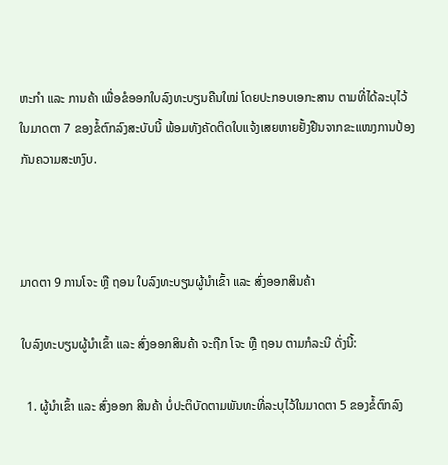ຫະກຳ ແລະ ການຄ້າ ເພື່ອຂໍອອກໃບລົງທະບຽນຄືນໃໝ່ ໂດຍປະກອບເອກະສານ ຕາມທີ່ໄດ້ລະບຸໄວ້ໃນມາດຕາ 7 ຂອງຂໍ້ຕົກລົງສະບັບນີ້ ພ້ອມທັງຄັດຕິດໃບແຈ້ງເສຍຫາຍຢັ້ງຢືນຈາກຂະແໜງການປ້ອງກັນຄວາມສະຫງົບ.



ມາດຕາ 9 ການໂຈະ ຫຼື ຖອນ ໃບລົງທະບຽນຜູ້ນຳເຂົ້າ ແລະ ສົ່ງອອກສິນຄ້າ

ໃບລົງທະບຽນຜູ້ນຳເຂົ້າ ແລະ ສົ່ງອອກສິນຄ້າ ຈະຖືກ ໂຈະ ຫຼື ຖອນ ຕາມກໍລະນີ ດັ່ງນີ້:

  1. ຜູ້ນຳເຂົ້າ ແລະ ສົ່ງອອກ ສິນຄ້າ ບໍ່ປະຕິບັດຕາມພັນທະທີ່ລະບຸໄວ້ໃນມາດຕາ 5 ຂອງຂໍ້ຕົກລົງ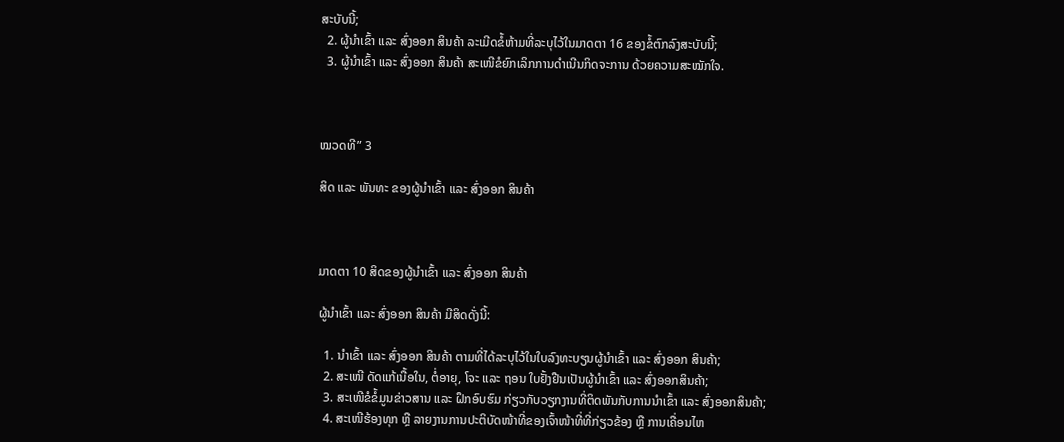ສະບັບນີ້;
  2. ຜູ້ນຳເຂົ້າ ແລະ ສົ່ງອອກ ສິນຄ້າ ລະເມີດຂໍ້ຫ້າມທີ່ລະບຸໄວ້ໃນມາດຕາ 16 ຂອງຂໍ້ຕົກລົງສະບັບນີ້;
  3. ຜູ້ນຳເຂົ້າ ແລະ ສົ່ງອອກ ສິນຄ້າ ສະເໜີຂໍຍົກເລິກການດຳເນີນກິດຈະການ ດ້ວຍຄວາມສະໝັກໃຈ.



ໝວດທີ” 3

ສິດ ແລະ ພັນທະ ຂອງຜູ້ນໍາເຂົ້າ ແລະ ສົ່ງອອກ ສິນຄ້າ



ມາດຕາ 10 ສິດຂອງຜູ້ນໍາເຂົ້າ ແລະ ສົ່ງອອກ ສິນຄ້າ

ຜູ້ນໍາເຂົ້າ ແລະ ສົ່ງອອກ ສິນຄ້າ ມີສິດດັ່ງນີ້:

  1. ນຳເຂົ້າ ແລະ ສົ່ງອອກ ສິນຄ້າ ຕາມທີ່ໄດ້ລະບຸໄວ້ໃນໃບລົງທະບຽນຜູ້ນຳເຂົ້າ ແລະ ສົ່ງອອກ ສິນຄ້າ;
  2. ສະເໜີ ດັດແກ້ເນື້ອໃນ, ຕໍ່ອາຍຸ, ໂຈະ ແລະ ຖອນ ໃບຢັ້ງຢືນເປັນຜູ້ນໍາເຂົ້າ ແລະ ສົ່ງອອກສິນຄ້າ;
  3. ສະເໜີຂໍຂໍ້ມູນຂ່າວສານ ແລະ ຝຶກອົບຮົມ ກ່ຽວກັບວຽກງານທີ່ຕິດພັນກັບການນຳເຂົ້າ ແລະ ສົ່ງອອກສິນຄ້າ;
  4. ສະເໜີຮ້ອງທຸກ ຫຼື ລາຍງານການປະຕິບັດໜ້າທີ່ຂອງເຈົ້າໜ້າທີ່ທີ່ກ່ຽວຂ້ອງ ຫຼື ການເຄື່ອນໄຫ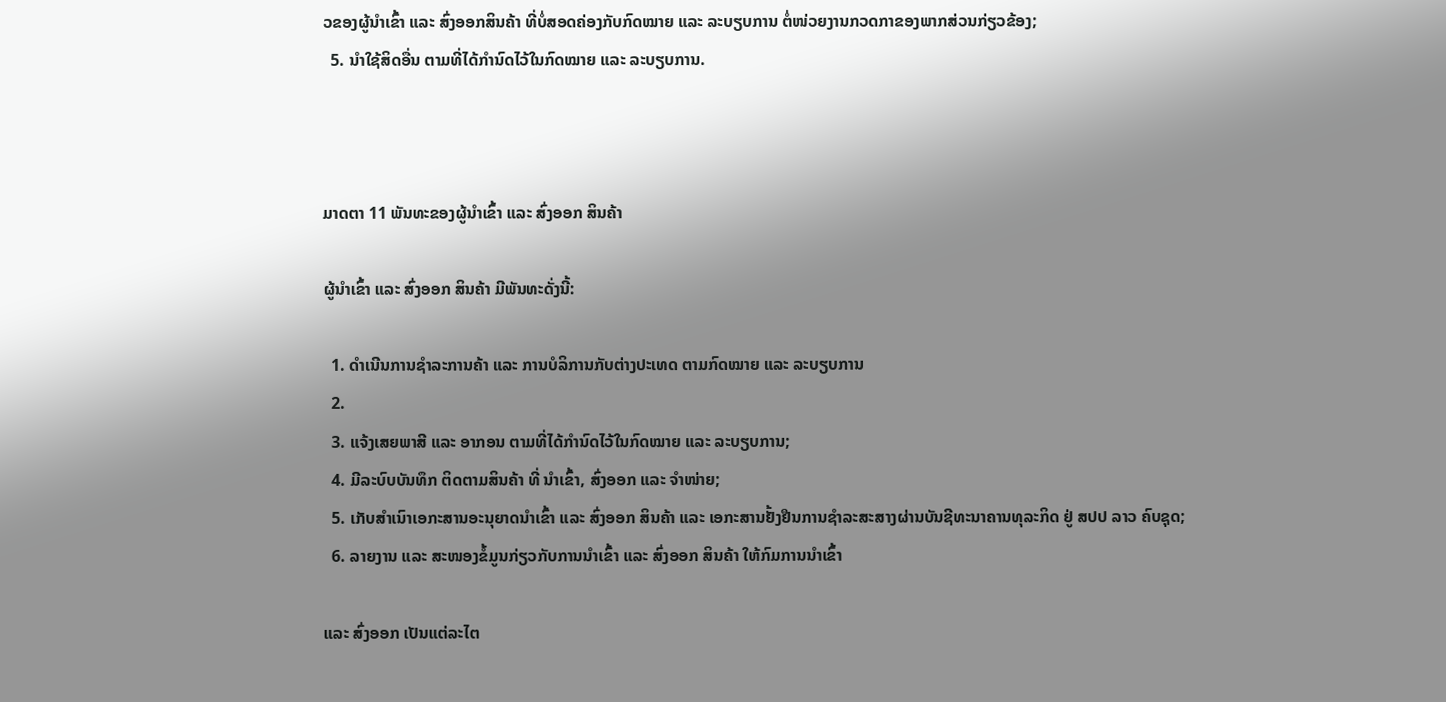ວຂອງຜູ້ນຳເຂົ້າ ແລະ ສົ່ງອອກສິນຄ້າ ທີ່ບໍ່ສອດຄ່ອງກັບກົດໝາຍ ແລະ ລະບຽບການ ຕໍ່ໜ່ວຍງານກວດກາຂອງພາກສ່ວນກ່ຽວຂ້ອງ;
  5. ນຳໃຊ້ສິດອື່ນ ຕາມທີ່ໄດ້ກຳນົດໄວ້ໃນກົດໝາຍ ແລະ ລະບຽບການ.



ມາດຕາ 11 ພັນທະຂອງຜູ້ນໍາເຂົ້າ ແລະ ສົ່ງອອກ ສິນຄ້າ

ຜູ້ນໍາເຂົ້າ ແລະ ສົ່ງອອກ ສິນຄ້າ ມີພັນທະດັ່ງນີ້:

  1. ດຳເນີນການຊໍາລະການຄ້າ ແລະ ການບໍລິການກັບຕ່າງປະເທດ ຕາມກົດໝາຍ ແລະ ລະບຽບການ
  2.
  3. ແຈ້ງເສຍພາສີ ແລະ ອາກອນ ຕາມທີ່ໄດ້ກຳນົດໄວ້ໃນກົດໝາຍ ແລະ ລະບຽບການ;
  4. ມີລະບົບບັນທຶກ ຕິດຕາມສິນຄ້າ ທີ່ ນຳເຂົ້າ, ສົ່ງອອກ ແລະ ຈຳໜ່າຍ;
  5. ເກັບສຳເນົາເອກະສານອະນຸຍາດນຳເຂົ້າ ແລະ ສົ່ງອອກ ສິນຄ້າ ແລະ ເອກະສານຢັ້ງຢືນການຊໍາລະສະສາງຜ່ານບັນຊີທະນາຄານທຸລະກິດ ຢູ່ ສປປ ລາວ ຄົບຊຸດ;
  6. ລາຍງານ ແລະ ສະໜອງຂໍ້ມູນກ່ຽວກັບການນຳເຂົ້າ ແລະ ສົ່ງອອກ ສິນຄ້າ ໃຫ້ກົມການນຳເຂົ້າ

ແລະ ສົ່ງອອກ ເປັນແຕ່ລະໄຕ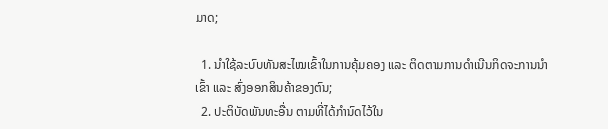ມາດ;

  1. ນຳໃຊ້ລະບົບທັນສະໄໝເຂົ້າໃນການຄຸ້ມຄອງ ແລະ ຕິດຕາມການດຳເນີນກິດຈະການນຳເຂົ້າ ແລະ ສົ່ງອອກສິນຄ້າຂອງຕົນ;
  2. ປະຕິບັດພັນທະອື່ນ ຕາມທີ່ໄດ້ກຳນົດໄວ້ໃນ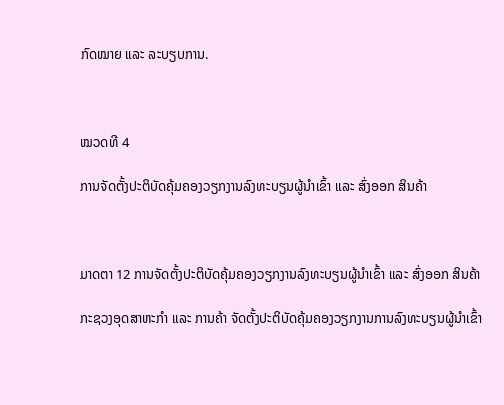ກົດໝາຍ ແລະ ລະບຽບການ.



ໝວດທີ 4

ການຈັດຕັ້ງປະຕິບັດຄຸ້ມຄອງວຽກງານລົງທະບຽນຜູ້ນໍາເຂົ້າ ແລະ ສົ່ງອອກ ສິນຄ້າ



ມາດຕາ 12 ການຈັດຕັ້ງປະຕິບັດຄຸ້ມຄອງວຽກງານລົງທະບຽນຜູ້ນໍາເຂົ້າ ແລະ ສົ່ງອອກ ສິນຄ້າ

ກະຊວງອຸດສາຫະກຳ ແລະ ການຄ້າ ຈັດຕັ້ງປະຕິບັດຄຸ້ມຄອງວຽກງານການລົງທະບຽນຜູ້ນໍາເຂົ້າ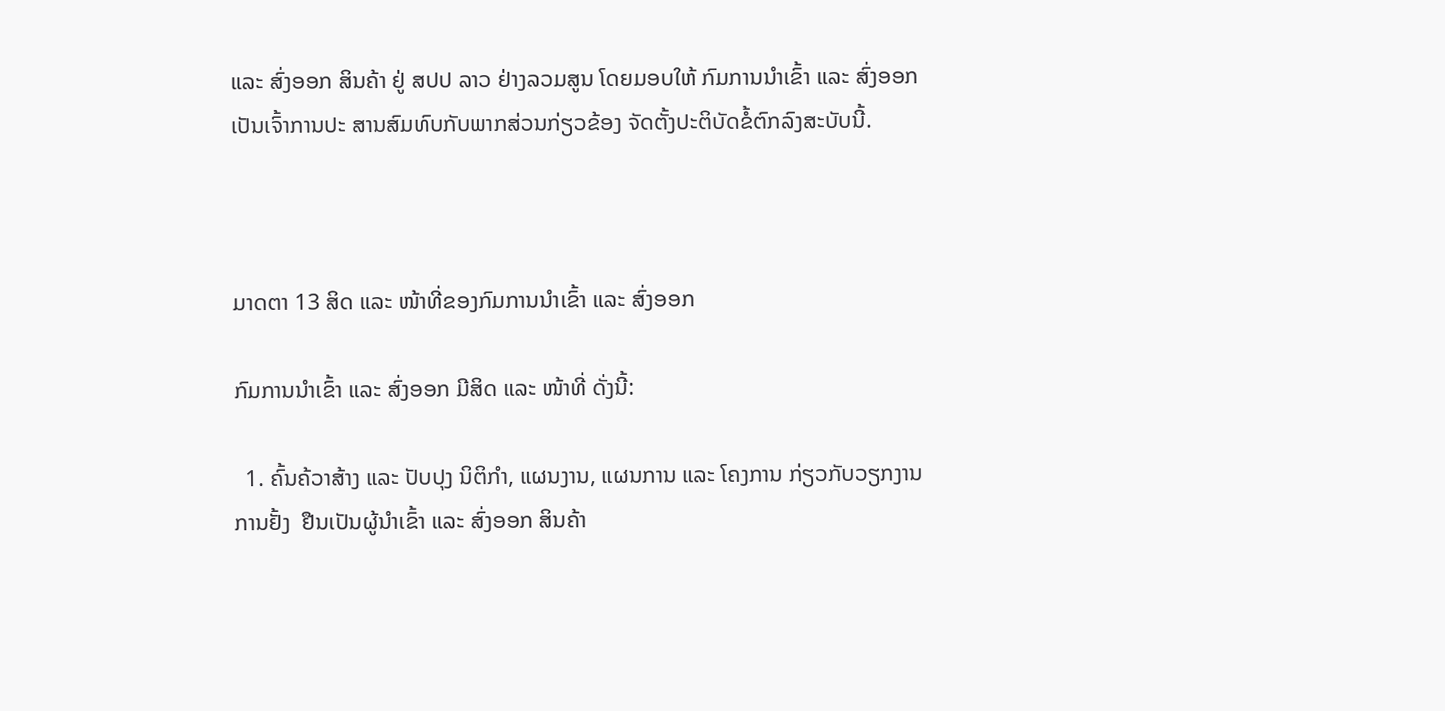ແລະ ສົ່ງອອກ ສິນຄ້າ ຢູ່ ສປປ ລາວ ຢ່າງລວມສູນ ໂດຍມອບໃຫ້ ກົມການນຳເຂົ້າ ແລະ ສົ່ງອອກ ເປັນເຈົ້າການປະ ສານສົມທົບກັບພາກສ່ວນກ່ຽວຂ້ອງ ຈັດຕັ້ງປະຕິບັດຂໍ້ຕົກລົງສະບັບນີ້.



ມາດຕາ 13 ສິດ ແລະ ໜ້າທີ່ຂອງກົມການນຳເຂົ້າ ແລະ ສົ່ງອອກ

ກົມການນຳເຂົ້າ ແລະ ສົ່ງອອກ ມີສິດ ແລະ ໜ້າທີ່ ດັ່ງນີ້:

  1. ຄົ້ນຄ້ວາສ້າງ ແລະ ປັບປຸງ ນິຕິກຳ, ແຜນງານ, ແຜນການ ແລະ ໂຄງການ ກ່ຽວກັບວຽກງານການຢັ້ງ  ຢືນເປັນຜູ້ນໍາເຂົ້າ ແລະ ສົ່ງອອກ ສິນຄ້າ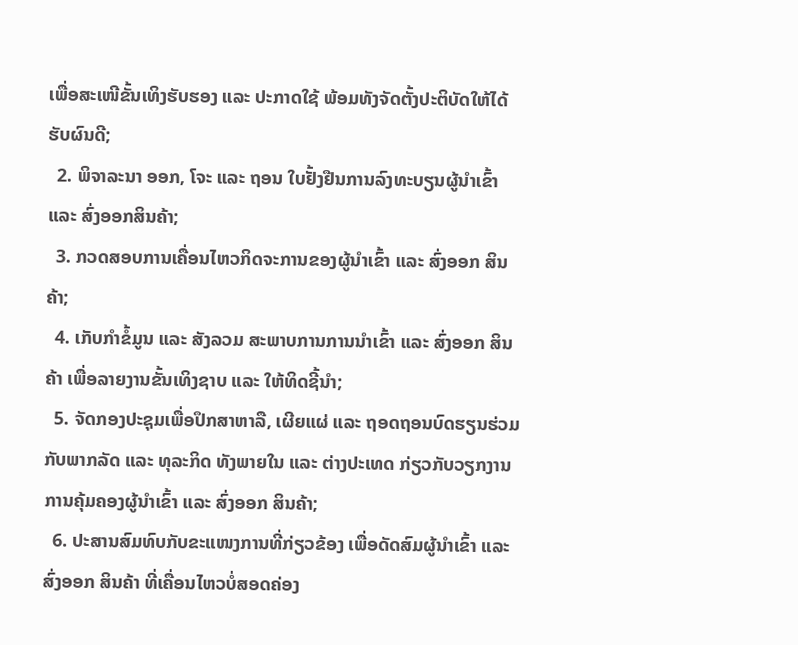ເພື່ອສະເໜີຂັ້ນເທິງຮັບຮອງ ແລະ ປະກາດໃຊ້ ພ້ອມທັງຈັດຕັ້ງປະຕິບັດໃຫ້ໄດ້ຮັບຜົນດີ;
  2. ພິຈາລະນາ ອອກ, ໂຈະ ແລະ ຖອນ ໃບຢັ້ງຢືນການລົງທະບຽນຜູ້ນໍາເຂົ້າ ແລະ ສົ່ງອອກສິນຄ້າ;
  3. ກວດສອບການເຄື່ອນໄຫວກິດຈະການຂອງຜູ້ນໍາເຂົ້າ ແລະ ສົ່ງອອກ ສິນຄ້າ;
  4. ເກັບກໍາຂໍ້ມູນ ແລະ ສັງລວມ ສະພາບການການນຳເຂົ້າ ແລະ ສົ່ງອອກ ສິນຄ້າ ເພື່ອລາຍງານຂັ້ນເທິງຊາບ ແລະ ໃຫ້ທິດຊີ້ນໍາ;
  5. ຈັດກອງປະຊຸມເພື່ອປຶກສາຫາລື, ເຜີຍແຜ່ ແລະ ຖອດຖອນບົດຮຽນຮ່ວມກັບພາກລັດ ແລະ ທຸລະກິດ ທັງພາຍໃນ ແລະ ຕ່າງປະເທດ ກ່ຽວກັບວຽກງານການຄຸ້ມຄອງຜູ້ນໍາເຂົ້າ ແລະ ສົ່ງອອກ ສິນຄ້າ;
  6. ປະສານສົມທົບກັບຂະແໜງການທີ່ກ່ຽວຂ້ອງ ເພື່ອດັດສົມຜູ້ນໍາເຂົ້າ ແລະ ສົ່ງອອກ ສິນຄ້າ ທີ່ເຄື່ອນໄຫວບໍ່ສອດຄ່ອງ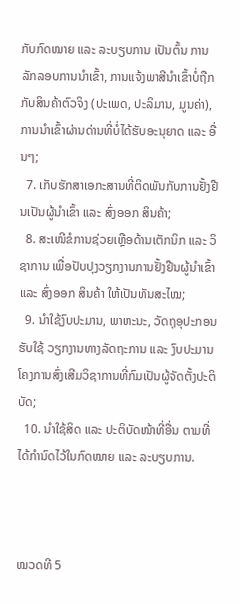ກັບກົດໝາຍ ແລະ ລະບຽບການ ເປັນຕົ້ນ ການລັກລອບການນໍາເຂົ້າ, ການແຈ້ງພາສີນໍາເຂົ້າບໍ່ຖືກກັບສິນຄ້າຕົວຈິງ (ປະເພດ, ປະລິມານ, ມູນຄ່າ), ການນໍາເຂົ້າຜ່ານດ່ານທີ່ບໍ່ໄດ້ຮັບອະນຸຍາດ ແລະ ອື່ນໆ;
  7. ເກັບຮັກສາເອກະສານທີ່ຕິດພັນກັບການຢັ້ງຢືນເປັນຜູ້ນໍາເຂົ້າ ແລະ ສົ່ງອອກ ສິນຄ້າ;
  8. ສະເໜີຂໍການຊ່ວຍເຫຼືອດ້ານເຕັກນິກ ແລະ ວິຊາການ ເພື່ອປັບປຸງວຽກງານການຢັ້ງຢືນຜູ້ນໍາເຂົ້າ ແລະ ສົ່ງອອກ ສິນຄ້າ ໃຫ້ເປັນທັນສະໄໝ;
  9. ນຳໃຊ້ງົບປະມານ, ພາຫະນະ, ວັດຖຸອຸປະກອນຮັບໃຊ້ ວຽກງານທາງລັດຖະການ ແລະ ງົບປະມານໂຄງການສົ່ງເສີມວິຊາການທີ່ກົມເປັນຜູ້ຈັດຕັ້ງປະຕິບັດ;
  10. ນຳໃຊ້ສິດ ແລະ ປະຕິບັດໜ້າທີ່ອື່ນ ຕາມທີ່ໄດ້ກຳນົດໄວ້ໃນກົດໝາຍ ແລະ ລະບຽບການ.



ໝວດທີ 5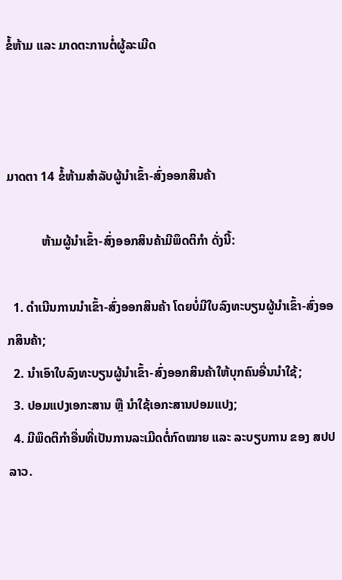ຂໍ້ຫ້າມ ແລະ ມາດຕະການຕໍ່ຜູ້ລະເມີດ



ມາດຕາ 14 ຂໍ້ຫ້າມສຳລັບຜູ້ນໍາເຂົ້າ-ສົ່ງອອກສິນຄ້າ

           ຫ້າມຜູ້ນໍາເຂົ້າ-ສົ່ງອອກສິນຄ້າມີພຶດຕິກຳ ດັ່ງນີ້:

  1. ດຳເນີນການນຳເຂົ້າ-ສົ່ງອອກສິນຄ້າ ໂດຍບໍ່ມີໃບລົງທະບຽນຜູ້ນໍາເຂົ້າ-ສົ່ງອອກສິນຄ້າ;
  2. ນຳເອົາໃບລົງທະບຽນຜູ້ນໍາເຂົ້າ-ສົ່ງອອກສິນຄ້າໃຫ້ບຸກຄົນອື່ນນຳໃຊ້;
  3. ປອມແປງເອກະສານ ຫຼື ນຳໃຊ້ເອກະສານປອມແປງ;
  4. ມີພຶດຕິກຳອື່ນທີ່ເປັນການລະເມີດຕໍ່ກົດໝາຍ ແລະ ລະບຽບການ ຂອງ ສປປ ລາວ.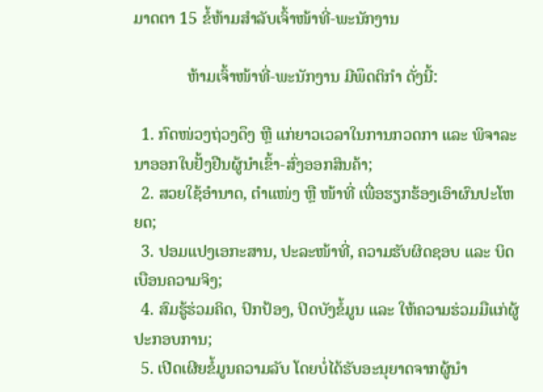ມາດຕາ 15 ຂໍ້ຫ້າມສຳລັບເຈົ້າໜ້າທີ່-ພະນັກງານ

             ຫ້າມເຈົ້າໜ້າທີ່-ພະນັກງານ ມີພຶດຕິກຳ ດັ່ງນີ້:

  1. ກົດໜ່ວງຖ່ວງດຶງ ຫຼື ແກ່ຍາວເວລາໃນການກວດກາ ແລະ ພິຈາລະນາອອກໃບຢັ້ງຢືນຜູ້ນໍາເຂົ້າ-ສົ່ງອອກສິນຄ້າ;
  2. ສວຍໃຊ້ອຳນາດ, ຕຳແໜ່ງ ຫຼື ໜ້າທີ່ ເພື່ອຮຽກຮ້ອງເອົາຜົນປະໂຫຍດ;
  3. ປອມແປງເອກະສານ, ປະລະໜ້າທີ່, ຄວາມຮັບຜິດຊອບ ແລະ ບິດເບືອນຄວາມຈິງ;
  4. ສົມຮູ້ຮ່ວມຄິດ, ປົກປ້ອງ, ປິດບັງຂໍ້ມູນ ແລະ ໃຫ້ຄວາມຮ່ວມມືແກ່ຜູ້ປະກອບການ;
  5. ເປີດເຜີຍຂໍ້ມູນຄວາມລັບ ໂດຍບໍ່ໄດ້ຮັບອະນຸຍາດຈາກຜູ້ນໍາ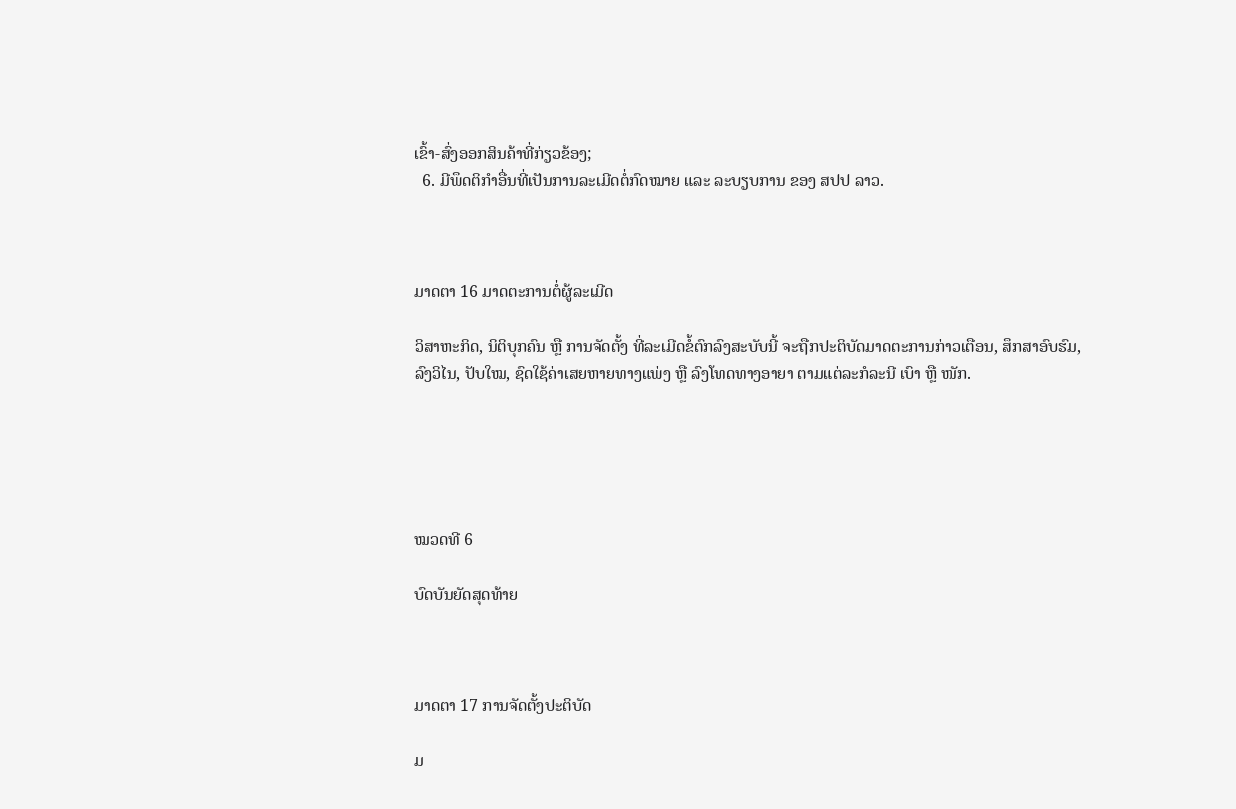ເຂົ້າ-ສົ່ງອອກສິນຄ້າທີ່ກ່ຽວຂ້ອງ;
  6. ມີພຶດຕິກຳອື່ນທີ່ເປັນການລະເມີດຕໍ່ກົດໝາຍ ແລະ ລະບຽບການ ຂອງ ສປປ ລາວ.



ມາດຕາ 16 ມາດຕະການຕໍ່ຜູ້ລະເມີດ

ວິສາຫະກິດ, ນິຕິບຸກຄົນ ຫຼື ການຈັດຕັ້ງ ທີ່ລະເມີດຂໍ້ຕົກລົງສະບັບນີ້ ຈະຖືກປະຕິບັດມາດຕະການກ່າວເຕືອນ, ສຶກສາອົບຮົມ, ລົງວິໄນ, ປັບໃໝ, ຊົດໃຊ້ຄ່າເສຍຫາຍທາງແພ່ງ ຫຼື ລົງໂທດທາງອາຍາ ຕາມແຕ່ລະກໍລະນີ ເບົາ ຫຼື ໜັກ.





ໝວດທີ 6

ບົດບັນຍັດສຸດທ້າຍ



ມາດຕາ 17 ການຈັດຕັ້ງປະຕິບັດ

ມ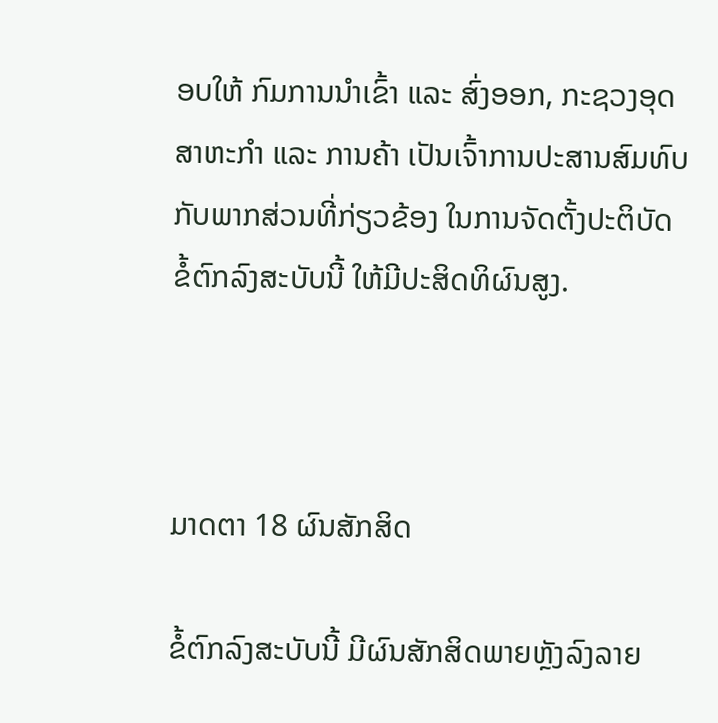ອບໃຫ້ ກົມການນໍາເຂົ້າ ແລະ ສົ່ງອອກ, ກະຊວງອຸດສາຫະກຳ ແລະ ການຄ້າ ເປັນເຈົ້າການປະສານສົມທົບ ກັບພາກສ່ວນທີ່ກ່ຽວຂ້ອງ ໃນການຈັດຕັ້ງປະຕິບັດຂໍ້ຕົກລົງສະບັບນີ້ ໃຫ້ມີປະສິດທິຜົນສູງ.



ມາດຕາ 18 ຜົນສັກສິດ

ຂໍ້ຕົກລົງສະບັບນີ້ ມີຜົນສັກສິດພາຍຫຼັງລົງລາຍ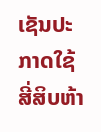ເຊັນປະກາດໃຊ້ ສີ່ສິບຫ້າ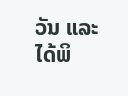ວັນ ແລະ ໄດ້ພິ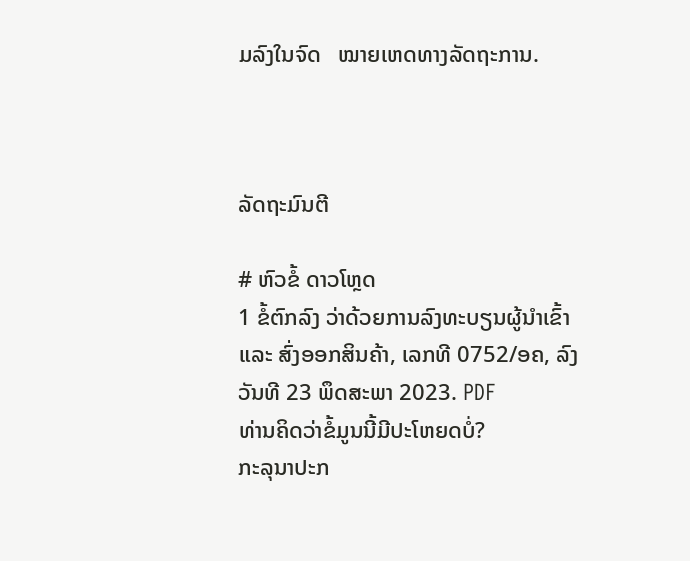ມລົງໃນຈົດ   ໝາຍເຫດທາງລັດຖະການ.



ລັດຖະມົນຕີ

# ຫົວຂໍ້ ດາວໂຫຼດ
1 ຂໍ້ຕົກລົງ ວ່າດ້ວຍການລົງທະບຽນຜູ້ນໍາເຂົ້າ ແລະ ສົ່ງອອກສິນຄ້າ, ເລກທີ 0752/ອຄ, ລົງວັນທີ 23 ພຶດສະພາ 2023. PDF
ທ່ານຄິດວ່າຂໍ້ມູນນີ້ມີປະໂຫຍດບໍ່?
ກະລຸນາປະກ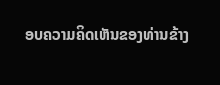ອບຄວາມຄິດເຫັນຂອງທ່ານຂ້າງ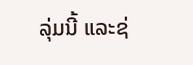ລຸ່ມນີ້ ແລະຊ່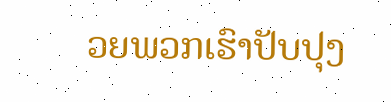ວຍພວກເຮົາປັບປຸງ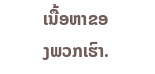ເນື້ອຫາຂອງພວກເຮົາ.